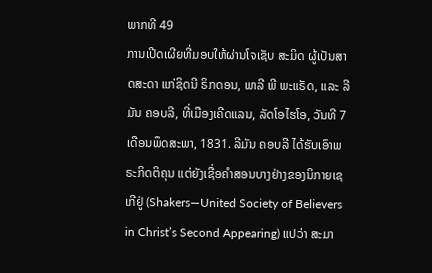ພາກທີ 49
ການເປີດເຜີຍທີ່ມອບໃຫ້ຜ່ານໂຈເຊັບ ສະມິດ ຜູ້ເປັນສາດສະດາ ແກ່ຊິດນີ ຣິກດອນ, ພາລີ ພີ ພະແຣັດ, ແລະ ລີມັນ ຄອບລີ, ທີ່ເມືອງເຄີດແລນ, ລັດໂອໄຮໂອ, ວັນທີ 7 ເດືອນພຶດສະພາ, 1831. ລີມັນ ຄອບລີ ໄດ້ຮັບເອົາພຣະກິດຕິຄຸນ ແຕ່ຍັງເຊື່ອຄຳສອນບາງຢ່າງຂອງນິກາຍເຊເກີຢູ່ (Shakers—United Society of Believers in Christ’s Second Appearing) ແປວ່າ ສະມາ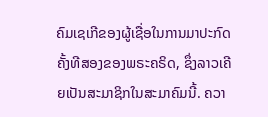ຄົມເຊເກີຂອງຜູ້ເຊື່ອໃນການມາປະກົດຄັ້ງທີສອງຂອງພຣະຄຣິດ, ຊຶ່ງລາວເຄີຍເປັນສະມາຊິກໃນສະມາຄົມນີ້. ຄວາ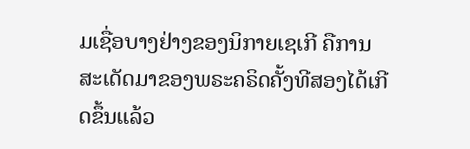ມເຊື່ອບາງຢ່າງຂອງນິກາຍເຊເກີ ຄືການສະເດັດມາຂອງພຣະຄຣິດຄັ້ງທີສອງໄດ້ເກີດຂຶ້ນແລ້ວ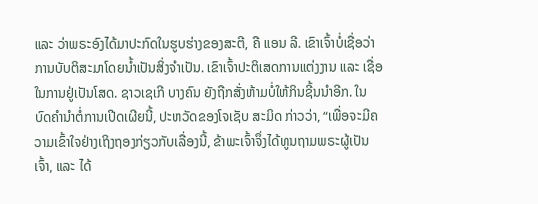ແລະ ວ່າພຣະອົງໄດ້ມາປະກົດໃນຮູບຮ່າງຂອງສະຕີ, ຄື ແອນ ລີ. ເຂົາເຈົ້າບໍ່ເຊື່ອວ່າ ການບັບຕິສະມາໂດຍນ້ຳເປັນສິ່ງຈຳເປັນ. ເຂົາເຈົ້າປະຕິເສດການແຕ່ງງານ ແລະ ເຊື່ອໃນການຢູ່ເປັນໂສດ. ຊາວເຊເກີ ບາງຄົນ ຍັງຖືກສັ່ງຫ້າມບໍ່ໃຫ້ກິນຊີ້ນນຳອີກ. ໃນບົດຄຳນຳຕໍ່ການເປີດເຜີຍນີ້, ປະຫວັດຂອງໂຈເຊັບ ສະມິດ ກ່າວວ່າ, “ເພື່ອຈະມີຄວາມເຂົ້າໃຈຢ່າງເຖິງຖອງກ່ຽວກັບເລື່ອງນີ້, ຂ້າພະເຈົ້າຈຶ່ງໄດ້ທູນຖາມພຣະຜູ້ເປັນເຈົ້າ, ແລະ ໄດ້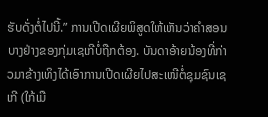ຮັບດັ່ງຕໍ່ໄປນີ້.” ການເປີດເຜີຍພິສູດໃຫ້ເຫັນວ່າຄຳສອນບາງຢ່າງຂອງກຸ່ມເຊເກີບໍ່ຖືກຕ້ອງ. ບັນດາອ້າຍນ້ອງທີ່ກ່າວມາຂ້າງເທິງໄດ້ເອົາການເປີດເຜີຍໄປສະເໜີຕໍ່ຊຸມຊົນເຊເກີ (ໃກ້ເມື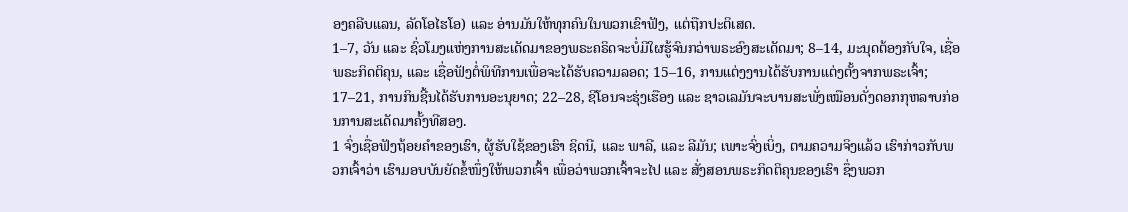ອງຄລີບແລນ, ລັດໂອໄຮໂອ) ແລະ ອ່ານມັນໃຫ້ທຸກຄົນໃນພວກເຂົາຟັງ, ແຕ່ຖືກປະຕິເສດ.
1–7, ວັນ ແລະ ຊົ່ວໂມງແຫ່ງການສະເດັດມາຂອງພຣະຄຣິດຈະບໍ່ມີໃຜຮູ້ຈົນກວ່າພຣະອົງສະເດັດມາ; 8–14, ມະນຸດຕ້ອງກັບໃຈ, ເຊື່ອພຣະກິດຕິຄຸນ, ແລະ ເຊື່ອຟັງຕໍ່ພິທີການເພື່ອຈະໄດ້ຮັບຄວາມລອດ; 15–16, ການແຕ່ງງານໄດ້ຮັບການແຕ່ງຕັ້ງຈາກພຣະເຈົ້າ; 17–21, ການກິນຊີ້ນໄດ້ຮັບການອະນຸຍາດ; 22–28, ຊີໂອນຈະຮຸ່ງເຮືອງ ແລະ ຊາວເລມັນຈະບານສະພັ່ງເໝືອນດັ່ງດອກກຸຫລາບກ່ອນການສະເດັດມາຄັ້ງທີສອງ.
1 ຈົ່ງເຊື່ອຟັງຖ້ອຍຄຳຂອງເຮົາ, ຜູ້ຮັບໃຊ້ຂອງເຮົາ ຊິດນີ, ແລະ ພາລີ, ແລະ ລີມັນ; ເພາະຈົ່ງເບິ່ງ, ຕາມຄວາມຈິງແລ້ວ ເຮົາກ່າວກັບພວກເຈົ້າວ່າ ເຮົາມອບບັນຍັດຂໍ້ໜຶ່ງໃຫ້ພວກເຈົ້າ ເພື່ອວ່າພວກເຈົ້າຈະໄປ ແລະ ສັ່ງສອນພຣະກິດຕິຄຸນຂອງເຮົາ ຊຶ່ງພວກ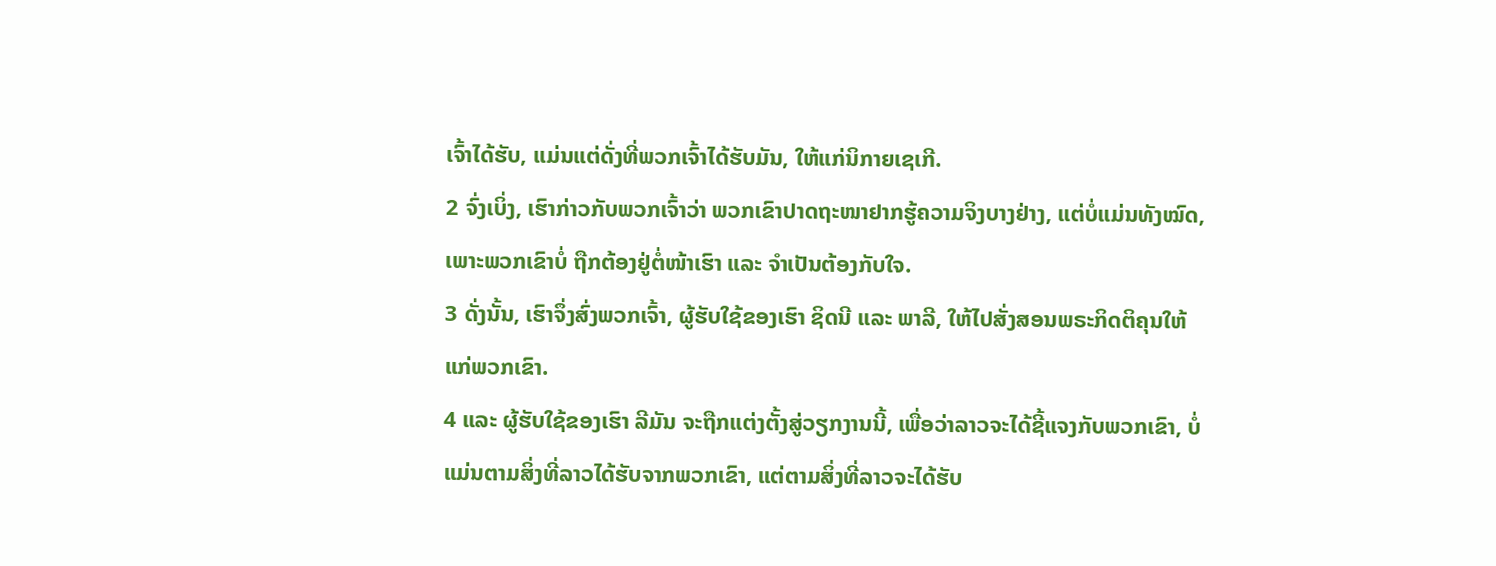ເຈົ້າໄດ້ຮັບ, ແມ່ນແຕ່ດັ່ງທີ່ພວກເຈົ້າໄດ້ຮັບມັນ, ໃຫ້ແກ່ນິກາຍເຊເກີ.
2 ຈົ່ງເບິ່ງ, ເຮົາກ່າວກັບພວກເຈົ້າວ່າ ພວກເຂົາປາດຖະໜາຢາກຮູ້ຄວາມຈິງບາງຢ່າງ, ແຕ່ບໍ່ແມ່ນທັງໝົດ, ເພາະພວກເຂົາບໍ່ ຖືກຕ້ອງຢູ່ຕໍ່ໜ້າເຮົາ ແລະ ຈຳເປັນຕ້ອງກັບໃຈ.
3 ດັ່ງນັ້ນ, ເຮົາຈຶ່ງສົ່ງພວກເຈົ້າ, ຜູ້ຮັບໃຊ້ຂອງເຮົາ ຊິດນີ ແລະ ພາລີ, ໃຫ້ໄປສັ່ງສອນພຣະກິດຕິຄຸນໃຫ້ແກ່ພວກເຂົາ.
4 ແລະ ຜູ້ຮັບໃຊ້ຂອງເຮົາ ລີມັນ ຈະຖືກແຕ່ງຕັ້ງສູ່ວຽກງານນີ້, ເພື່ອວ່າລາວຈະໄດ້ຊີ້ແຈງກັບພວກເຂົາ, ບໍ່ແມ່ນຕາມສິ່ງທີ່ລາວໄດ້ຮັບຈາກພວກເຂົາ, ແຕ່ຕາມສິ່ງທີ່ລາວຈະໄດ້ຮັບ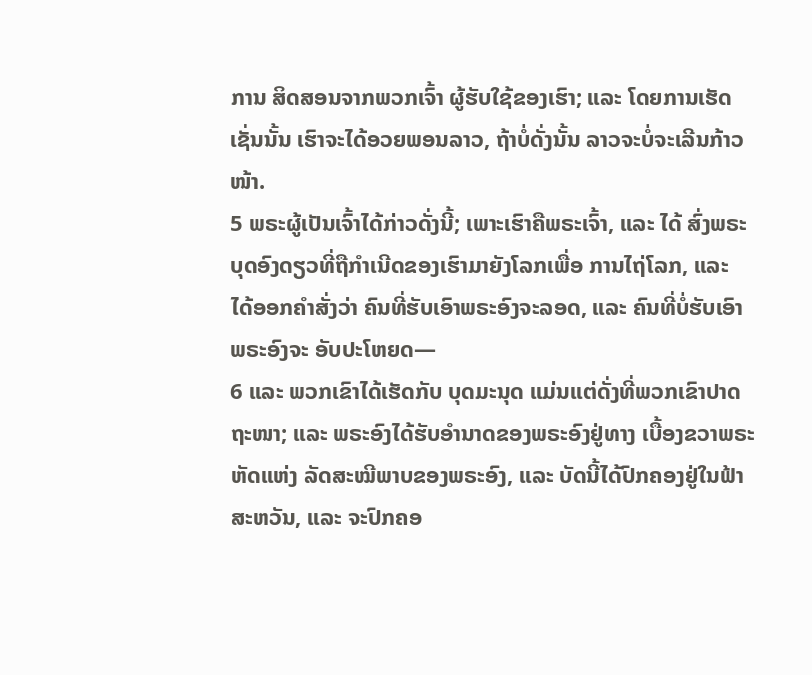ການ ສິດສອນຈາກພວກເຈົ້າ ຜູ້ຮັບໃຊ້ຂອງເຮົາ; ແລະ ໂດຍການເຮັດເຊັ່ນນັ້ນ ເຮົາຈະໄດ້ອວຍພອນລາວ, ຖ້າບໍ່ດັ່ງນັ້ນ ລາວຈະບໍ່ຈະເລີນກ້າວໜ້າ.
5 ພຣະຜູ້ເປັນເຈົ້າໄດ້ກ່າວດັ່ງນີ້; ເພາະເຮົາຄືພຣະເຈົ້າ, ແລະ ໄດ້ ສົ່ງພຣະບຸດອົງດຽວທີ່ຖືກຳເນີດຂອງເຮົາມາຍັງໂລກເພື່ອ ການໄຖ່ໂລກ, ແລະ ໄດ້ອອກຄຳສັ່ງວ່າ ຄົນທີ່ຮັບເອົາພຣະອົງຈະລອດ, ແລະ ຄົນທີ່ບໍ່ຮັບເອົາພຣະອົງຈະ ອັບປະໂຫຍດ—
6 ແລະ ພວກເຂົາໄດ້ເຮັດກັບ ບຸດມະນຸດ ແມ່ນແຕ່ດັ່ງທີ່ພວກເຂົາປາດຖະໜາ; ແລະ ພຣະອົງໄດ້ຮັບອຳນາດຂອງພຣະອົງຢູ່ທາງ ເບື້ອງຂວາພຣະຫັດແຫ່ງ ລັດສະໝີພາບຂອງພຣະອົງ, ແລະ ບັດນີ້ໄດ້ປົກຄອງຢູ່ໃນຟ້າສະຫວັນ, ແລະ ຈະປົກຄອ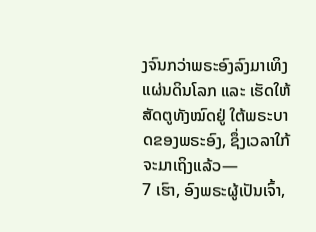ງຈົນກວ່າພຣະອົງລົງມາເທິງແຜ່ນດິນໂລກ ແລະ ເຮັດໃຫ້ສັດຕູທັງໝົດຢູ່ ໃຕ້ພຣະບາດຂອງພຣະອົງ, ຊຶ່ງເວລາໃກ້ຈະມາເຖິງແລ້ວ—
7 ເຮົາ, ອົງພຣະຜູ້ເປັນເຈົ້າ,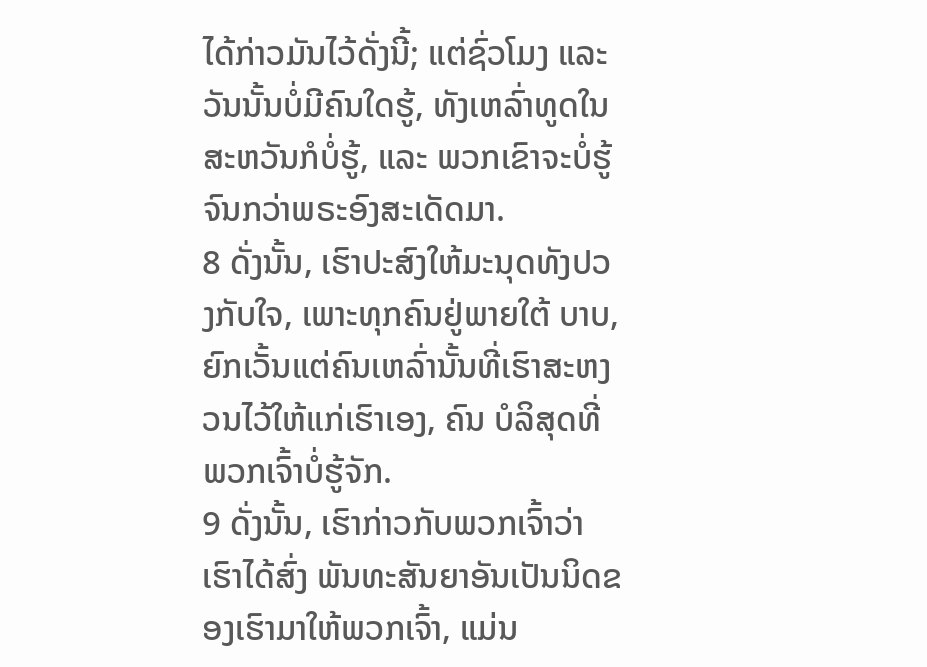ໄດ້ກ່າວມັນໄວ້ດັ່ງນີ້; ແຕ່ຊົ່ວໂມງ ແລະ ວັນນັ້ນບໍ່ມີຄົນໃດຮູ້, ທັງເຫລົ່າທູດໃນສະຫວັນກໍບໍ່ຮູ້, ແລະ ພວກເຂົາຈະບໍ່ຮູ້ຈົນກວ່າພຣະອົງສະເດັດມາ.
8 ດັ່ງນັ້ນ, ເຮົາປະສົງໃຫ້ມະນຸດທັງປວງກັບໃຈ, ເພາະທຸກຄົນຢູ່ພາຍໃຕ້ ບາບ, ຍົກເວັ້ນແຕ່ຄົນເຫລົ່ານັ້ນທີ່ເຮົາສະຫງວນໄວ້ໃຫ້ແກ່ເຮົາເອງ, ຄົນ ບໍລິສຸດທີ່ພວກເຈົ້າບໍ່ຮູ້ຈັກ.
9 ດັ່ງນັ້ນ, ເຮົາກ່າວກັບພວກເຈົ້າວ່າ ເຮົາໄດ້ສົ່ງ ພັນທະສັນຍາອັນເປັນນິດຂອງເຮົາມາໃຫ້ພວກເຈົ້າ, ແມ່ນ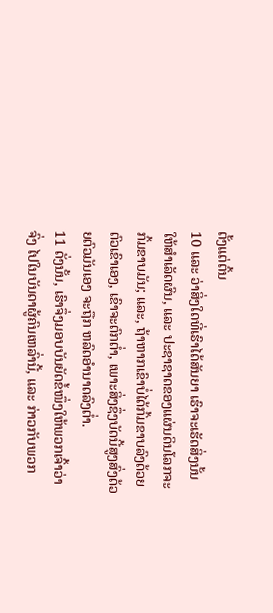ຕັ້ງແຕ່ຕົ້ນ
10 ແລະ ວ່າສິ່ງໃດທີ່ເຮົາໄດ້ສັນຍາ ເຮົາຈະເຮັດສິ່ງນັ້ນໃຫ້ສຳເລັດຜົນ, ແລະ ປະຊາຊາດຂອງແຜ່ນດິນໂລກຈະ ກົ້ມຂາບມັນ; ແລະ, ຖ້າຫາກເຂົາບໍ່ໄດ້ກົ້ມຂາບລົງດ້ວຍຕົວເຂົາເອງ, ເຂົາຈະຕົກຕ່ຳ, ເພາະສິ່ງຊຶ່ງບັດນີ້ສູງສົ່ງດ້ວຍຕົວມັນເອງ ຈະຖືກ ຫລົດອຳນາດລົງຕ່ຳ.
11 ດັ່ງນັ້ນ, ເຮົາຈຶ່ງມອບບັນຍັດຂໍ້ໜຶ່ງໃຫ້ພວກເຈົ້າວ່າ ຈົ່ງ ໄປໃນບັນດາຜູ້ຄົນເຫລົ່ານີ້, ແລະ ກ່າວກັບພວກ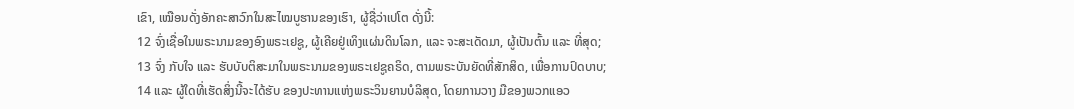ເຂົາ, ເໝືອນດັ່ງອັກຄະສາວົກໃນສະໄໝບູຮານຂອງເຮົາ, ຜູ້ຊື່ວ່າເປໂຕ ດັ່ງນີ້:
12 ຈົ່ງເຊື່ອໃນພຣະນາມຂອງອົງພຣະເຢຊູ, ຜູ້ເຄີຍຢູ່ເທິງແຜ່ນດິນໂລກ, ແລະ ຈະສະເດັດມາ, ຜູ້ເປັນຕົ້ນ ແລະ ທີ່ສຸດ;
13 ຈົ່ງ ກັບໃຈ ແລະ ຮັບບັບຕິສະມາໃນພຣະນາມຂອງພຣະເຢຊູຄຣິດ, ຕາມພຣະບັນຍັດທີ່ສັກສິດ, ເພື່ອການປົດບາບ;
14 ແລະ ຜູ້ໃດທີ່ເຮັດສິ່ງນີ້ຈະໄດ້ຮັບ ຂອງປະທານແຫ່ງພຣະວິນຍານບໍລິສຸດ, ໂດຍການວາງ ມືຂອງພວກແອວ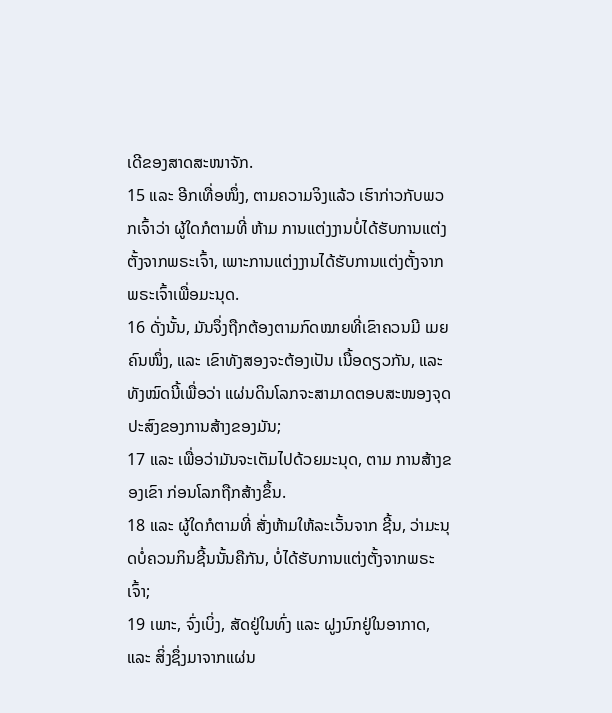ເດີຂອງສາດສະໜາຈັກ.
15 ແລະ ອີກເທື່ອໜຶ່ງ, ຕາມຄວາມຈິງແລ້ວ ເຮົາກ່າວກັບພວກເຈົ້າວ່າ ຜູ້ໃດກໍຕາມທີ່ ຫ້າມ ການແຕ່ງງານບໍ່ໄດ້ຮັບການແຕ່ງຕັ້ງຈາກພຣະເຈົ້າ, ເພາະການແຕ່ງງານໄດ້ຮັບການແຕ່ງຕັ້ງຈາກພຣະເຈົ້າເພື່ອມະນຸດ.
16 ດັ່ງນັ້ນ, ມັນຈຶ່ງຖືກຕ້ອງຕາມກົດໝາຍທີ່ເຂົາຄວນມີ ເມຍຄົນໜຶ່ງ, ແລະ ເຂົາທັງສອງຈະຕ້ອງເປັນ ເນື້ອດຽວກັນ, ແລະ ທັງໝົດນີ້ເພື່ອວ່າ ແຜ່ນດິນໂລກຈະສາມາດຕອບສະໜອງຈຸດປະສົງຂອງການສ້າງຂອງມັນ;
17 ແລະ ເພື່ອວ່າມັນຈະເຕັມໄປດ້ວຍມະນຸດ, ຕາມ ການສ້າງຂອງເຂົາ ກ່ອນໂລກຖືກສ້າງຂຶ້ນ.
18 ແລະ ຜູ້ໃດກໍຕາມທີ່ ສັ່ງຫ້າມໃຫ້ລະເວັ້ນຈາກ ຊີ້ນ, ວ່າມະນຸດບໍ່ຄວນກິນຊີ້ນນັ້ນຄືກັນ, ບໍ່ໄດ້ຮັບການແຕ່ງຕັ້ງຈາກພຣະເຈົ້າ;
19 ເພາະ, ຈົ່ງເບິ່ງ, ສັດຢູ່ໃນທົ່ງ ແລະ ຝູງນົກຢູ່ໃນອາກາດ, ແລະ ສິ່ງຊຶ່ງມາຈາກແຜ່ນ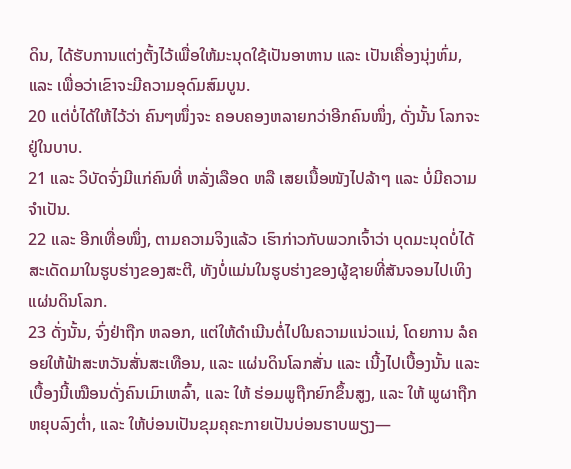ດິນ, ໄດ້ຮັບການແຕ່ງຕັ້ງໄວ້ເພື່ອໃຫ້ມະນຸດໃຊ້ເປັນອາຫານ ແລະ ເປັນເຄື່ອງນຸ່ງຫົ່ມ, ແລະ ເພື່ອວ່າເຂົາຈະມີຄວາມອຸດົມສົມບູນ.
20 ແຕ່ບໍ່ໄດ້ໃຫ້ໄວ້ວ່າ ຄົນໆໜຶ່ງຈະ ຄອບຄອງຫລາຍກວ່າອີກຄົນໜຶ່ງ, ດັ່ງນັ້ນ ໂລກຈະຢູ່ໃນບາບ.
21 ແລະ ວິບັດຈົ່ງມີແກ່ຄົນທີ່ ຫລັ່ງເລືອດ ຫລື ເສຍເນື້ອໜັງໄປລ້າໆ ແລະ ບໍ່ມີຄວາມຈຳເປັນ.
22 ແລະ ອີກເທື່ອໜຶ່ງ, ຕາມຄວາມຈິງແລ້ວ ເຮົາກ່າວກັບພວກເຈົ້າວ່າ ບຸດມະນຸດບໍ່ໄດ້ ສະເດັດມາໃນຮູບຮ່າງຂອງສະຕີ, ທັງບໍ່ແມ່ນໃນຮູບຮ່າງຂອງຜູ້ຊາຍທີ່ສັນຈອນໄປເທິງແຜ່ນດິນໂລກ.
23 ດັ່ງນັ້ນ, ຈົ່ງຢ່າຖືກ ຫລອກ, ແຕ່ໃຫ້ດຳເນີນຕໍ່ໄປໃນຄວາມແນ່ວແນ່, ໂດຍການ ລໍຄອຍໃຫ້ຟ້າສະຫວັນສັ່ນສະເທືອນ, ແລະ ແຜ່ນດິນໂລກສັ່ນ ແລະ ເນີ້ງໄປເບື້ອງນັ້ນ ແລະ ເບື້ອງນີ້ເໝືອນດັ່ງຄົນເມົາເຫລົ້າ, ແລະ ໃຫ້ ຮ່ອມພູຖືກຍົກຂຶ້ນສູງ, ແລະ ໃຫ້ ພູຜາຖືກຫຍຸບລົງຕ່ຳ, ແລະ ໃຫ້ບ່ອນເປັນຂຸມຄຸຄະກາຍເປັນບ່ອນຮາບພຽງ—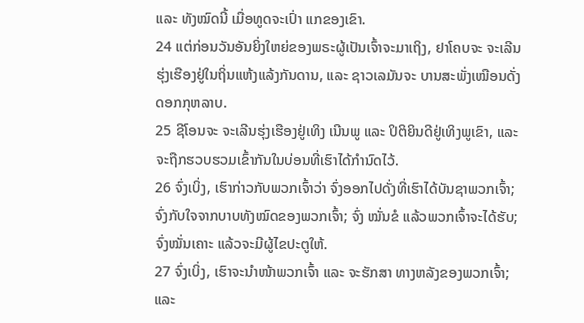ແລະ ທັງໝົດນີ້ ເມື່ອທູດຈະເປົ່າ ແກຂອງເຂົາ.
24 ແຕ່ກ່ອນວັນອັນຍິ່ງໃຫຍ່ຂອງພຣະຜູ້ເປັນເຈົ້າຈະມາເຖິງ, ຢາໂຄບຈະ ຈະເລີນຮຸ່ງເຮືອງຢູ່ໃນຖິ່ນແຫ້ງແລ້ງກັນດານ, ແລະ ຊາວເລມັນຈະ ບານສະພັ່ງເໝືອນດັ່ງດອກກຸຫລາບ.
25 ຊີໂອນຈະ ຈະເລີນຮຸ່ງເຮືອງຢູ່ເທິງ ເນີນພູ ແລະ ປິຕິຍິນດີຢູ່ເທິງພູເຂົາ, ແລະ ຈະຖືກຮວບຮວມເຂົ້າກັນໃນບ່ອນທີ່ເຮົາໄດ້ກຳນົດໄວ້.
26 ຈົ່ງເບິ່ງ, ເຮົາກ່າວກັບພວກເຈົ້າວ່າ ຈົ່ງອອກໄປດັ່ງທີ່ເຮົາໄດ້ບັນຊາພວກເຈົ້າ; ຈົ່ງກັບໃຈຈາກບາບທັງໝົດຂອງພວກເຈົ້າ; ຈົ່ງ ໝັ່ນຂໍ ແລ້ວພວກເຈົ້າຈະໄດ້ຮັບ; ຈົ່ງໝັ່ນເຄາະ ແລ້ວຈະມີຜູ້ໄຂປະຕູໃຫ້.
27 ຈົ່ງເບິ່ງ, ເຮົາຈະນຳໜ້າພວກເຈົ້າ ແລະ ຈະຮັກສາ ທາງຫລັງຂອງພວກເຈົ້າ; ແລະ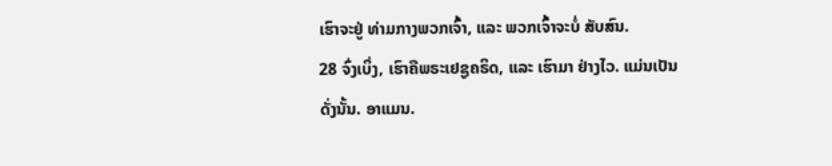ເຮົາຈະຢູ່ ທ່າມກາງພວກເຈົ້າ, ແລະ ພວກເຈົ້າຈະບໍ່ ສັບສົນ.
28 ຈົ່ງເບິ່ງ, ເຮົາຄືພຣະເຢຊູຄຣິດ, ແລະ ເຮົາມາ ຢ່າງໄວ. ແມ່ນເປັນດັ່ງນັ້ນ. ອາແມນ.